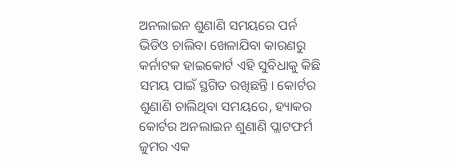ଅନଲାଇନ ଶୁଣାଣି ସମୟରେ ପର୍ନ ଭିଡିଓ ଚାଲିବା ଖେଳାଯିବା କାରଣରୁ କର୍ନାଟକ ହାଇକୋର୍ଟ ଏହି ସୁବିଧାକୁ କିଛି ସମୟ ପାଇଁ ସ୍ଥଗିତ ରଖିଛନ୍ତି। କୋର୍ଟର ଶୁଣାଣି ଚାଲିଥିବା ସମୟରେ, ହ୍ୟାକର କୋର୍ଟର ଅନଲାଇନ ଶୁଣାଣି ପ୍ଲାଟଫର୍ମ ଜୁମର ଏକ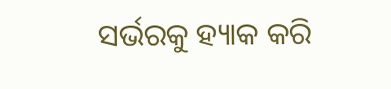ସର୍ଭରକୁ ହ୍ୟାକ କରି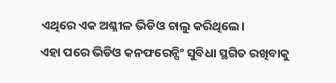ଏଥିରେ ଏକ ଅଶ୍ଳୀଳ ଭିଡିଓ ଚାଲୁ କରିଥିଲେ।
ଏହା ପରେ ଭିଡିଓ କନଫରେନ୍ସିଂ ସୁବିଧା ସ୍ଥଗିତ ରଖିବାକୁ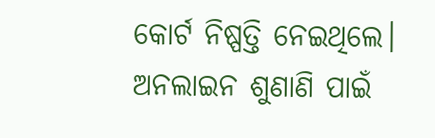କୋର୍ଟ ନିଷ୍ପତ୍ତି ନେଇଥିଲେ। ଅନଲାଇନ ଶୁଣାଣି ପାଇଁ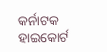କର୍ନାଟକ ହାଇକୋର୍ଟ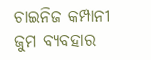ଚାଇନିଜ କମ୍ପାନୀ ଜୁମ ବ୍ୟବହାର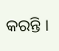କରନ୍ତି ।